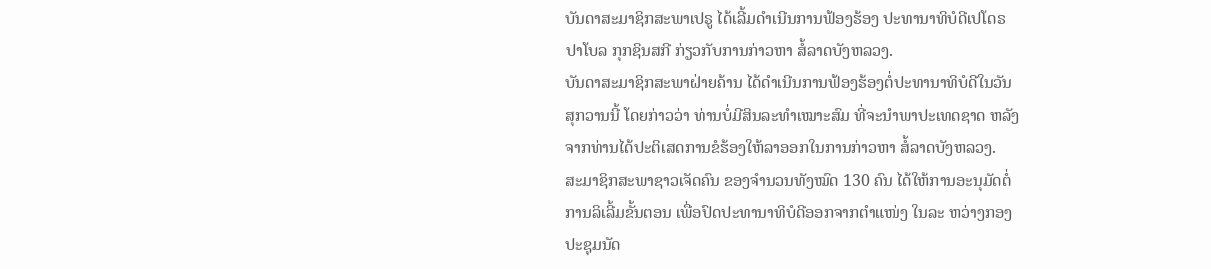ບັນດາສະມາຊິກສະພາເປຣູ ໄດ້ເລີ້ມດຳເນີນການຟ້ອງຮ້ອງ ປະທານາທິບໍດີເປໂດຣ
ປາໂບລ ກຸກຊິນສກີ ກ່ຽວກັບການກ່າວຫາ ສໍ້ລາດບັງຫລວງ.
ບັນດາສະມາຊິກສະພາຝ່າຍຄ້ານ ໄດ້ດຳເນີນການຟ້ອງຮ້ອງຕໍ່ປະທານາທິບໍດີໃນວັນ
ສຸກວານນີ້ ໂດຍກ່າວວ່າ ທ່ານບໍ່ມີສິນລະທຳເໝາະສົມ ທີ່ຈະນຳພາປະເທດຊາດ ຫລັງ
ຈາກທ່ານໄດ້ປະຕິເສດການຂໍຮ້ອງໃຫ້ລາອອກໃນການກ່າວຫາ ສໍ້ລາດບັງຫລວງ.
ສະມາຊິກສະພາຊາວເຈັດຄົນ ຂອງຈຳນວນທັງໝົດ 130 ຄົນ ໄດ້ໃຫ້ການອະນຸມັດຕໍ່
ການລິເລີ້ມຂັ້ນຕອນ ເພື່ອປົດປະທານາທິບໍດີອອກຈາກຕຳແໜ່ງ ໃນລະ ຫວ່າງກອງ
ປະຊຸມນັດ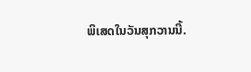ພິເສດໃນວັນສຸກວານນີ້.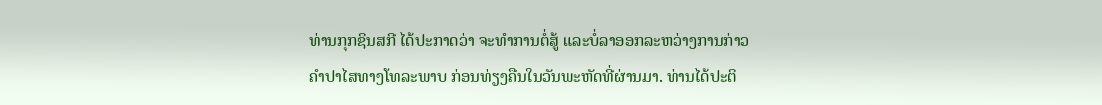ທ່ານກຸກຊິນສກີ ໄດ້ປະກາດວ່າ ຈະທຳການຕໍ່ສູ້ ແລະບໍ່ລາອອກລະຫວ່າງການກ່າວ
ຄຳປາໄສທາງໂທລະພາບ ກ່ອນທ່ຽງຄືນໃນວັນພະຫັດທີ່ຜ່ານມາ. ທ່ານໄດ້ປະຕິ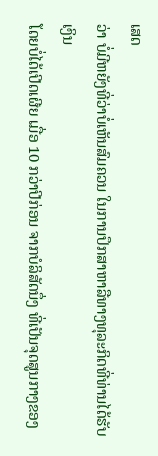ເສດ
ວ່າ ບໍ່ມີຫຍັງທີ່ວ່າບໍ່ເຫັນສົມຄວນ ໃນການປຶກສາຫາລືທາງທຸລະກິດທີ່ທ່ານໄດ້ຮັບເງິນ
ໂດຍບໍ່ໄດ້ເປີດເຜີຍ ເມື່ອ 10 ກວ່າປີກ່ອນ ຈາກບໍລິສັດນຶ່ງ ທີ່ເປັນຈຸດສູນກາງຂອງ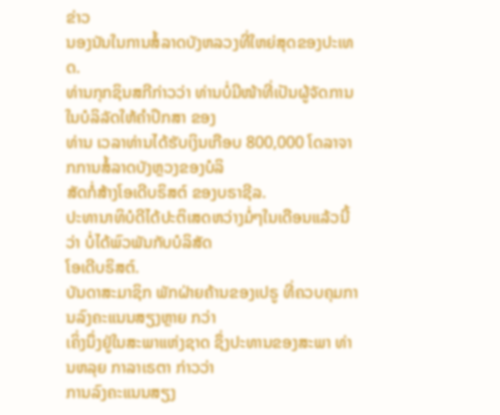ຂ່າວ
ນອງນັນໃນການສໍ້ລາດບັງຫລວງທີ່ໃຫຍ່ສຸດຂອງປະເທດ.
ທ່ານກຸກຊິນສກີກ່າວວ່າ ທ່ານບໍ່ມີໜ້າທີ່ເປັນຜູ້ຈັດການ ໃນບໍລິລັດໃຫ້ຄຳປຶກສາ ຂອງ
ທ່ານ ເວລາທ່ານໄດ້ຮັບເງິນເກືອບ 800,000 ໂດລາຈາກການສໍ້ລາດບັງຫຼວງຂອງບໍລິ
ສັດກໍ່ສ້າງໂອເດີບຣິສຕ໌ ຂອງບຣາຊີລ.
ປະທານາທິບໍດີໄດ້ປະຕິເສດຫວ່າງມໍ່ໆໃນເດືອນແລ້ວນີ້ວ່າ ບໍ່ໄດ້ພົວພັນກັບບໍລິສັດ
ໂອເດີບຣິສຕ໌.
ບັນດາສະມາຊິກ ພັກຝ່າຍຄ້ານຂອງເປຣູ ທີ່ຄວບຄຸມການລົງຄະແນນສຽງຫຼາຍ ກວ່າ
ເຄິ່ງນຶ່ງຢູ່ໃນສະພາແຫ່ງຊາດ ຊຶ່ງປະທານຂອງສະພາ ທ່ານຫລຸຍ ກາລາເຣຕາ ກ່າວວ່າ
ການລົງຄະແນນສຽງ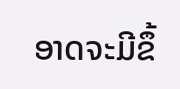ອາດຈະມີຂຶ້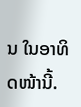ນ ໃນອາທິດໜ້ານີ້.